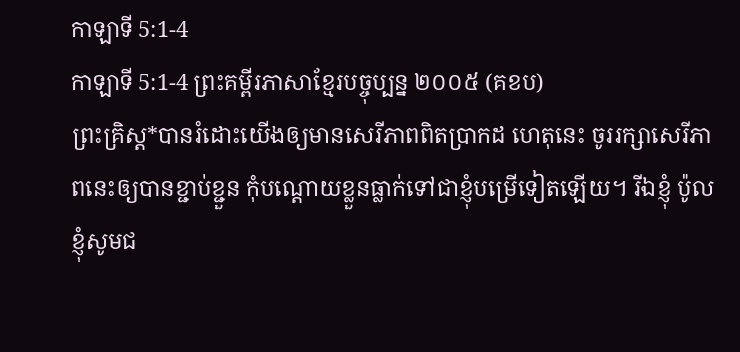កាឡាទី 5:1-4
កាឡាទី 5:1-4 ព្រះគម្ពីរភាសាខ្មែរបច្ចុប្បន្ន ២០០៥ (គខប)
ព្រះគ្រិស្ត*បានរំដោះយើងឲ្យមានសេរីភាពពិតប្រាកដ ហេតុនេះ ចូររក្សាសេរីភាពនេះឲ្យបានខ្ជាប់ខ្ជួន កុំបណ្ដោយខ្លួនធ្លាក់ទៅជាខ្ញុំបម្រើទៀតឡើយ។ រីឯខ្ញុំ ប៉ូល ខ្ញុំសូមជ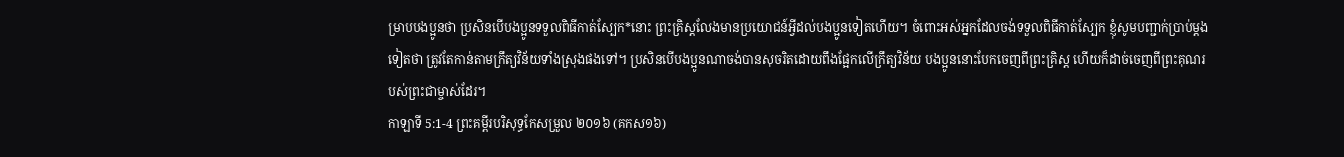ម្រាបបងប្អូនថា ប្រសិនបើបងប្អូនទទួលពិធីកាត់ស្បែក*នោះ ព្រះគ្រិស្តលែងមានប្រយោជន៍អ្វីដល់បងប្អូនទៀតហើយ។ ចំពោះអស់អ្នកដែលចង់ទទួលពិធីកាត់ស្បែក ខ្ញុំសូមបញ្ជាក់ប្រាប់ម្ដងទៀតថា ត្រូវតែកាន់តាមក្រឹត្យវិន័យទាំងស្រុងផងទៅ។ ប្រសិនបើបងប្អូនណាចង់បានសុចរិតដោយពឹងផ្អែកលើក្រឹត្យវិន័យ បងប្អូននោះបែកចេញពីព្រះគ្រិស្ត ហើយក៏ដាច់ចេញពីព្រះគុណរបស់ព្រះជាម្ចាស់ដែរ។
កាឡាទី 5:1-4 ព្រះគម្ពីរបរិសុទ្ធកែសម្រួល ២០១៦ (គកស១៦)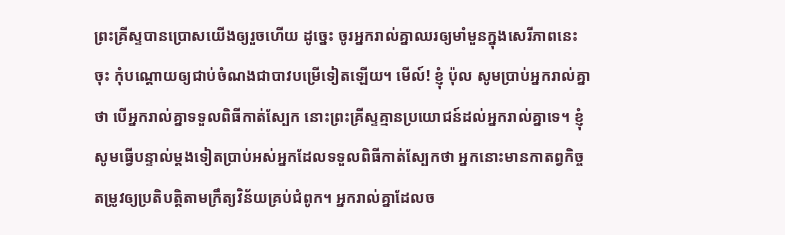ព្រះគ្រីស្ទបានប្រោសយើងឲ្យរួចហើយ ដូច្នេះ ចូរអ្នករាល់គ្នាឈរឲ្យមាំមួនក្នុងសេរីភាពនេះចុះ កុំបណ្តោយឲ្យជាប់ចំណងជាបាវបម្រើទៀតឡើយ។ មើល៍! ខ្ញុំ ប៉ុល សូមប្រាប់អ្នករាល់គ្នាថា បើអ្នករាល់គ្នាទទួលពិធីកាត់ស្បែក នោះព្រះគ្រីស្ទគ្មានប្រយោជន៍ដល់អ្នករាល់គ្នាទេ។ ខ្ញុំសូមធ្វើបន្ទាល់ម្តងទៀតប្រាប់អស់អ្នកដែលទទួលពិធីកាត់ស្បែកថា អ្នកនោះមានកាតព្វកិច្ចតម្រូវឲ្យប្រតិបត្តិតាមក្រឹត្យវិន័យគ្រប់ជំពូក។ អ្នករាល់គ្នាដែលច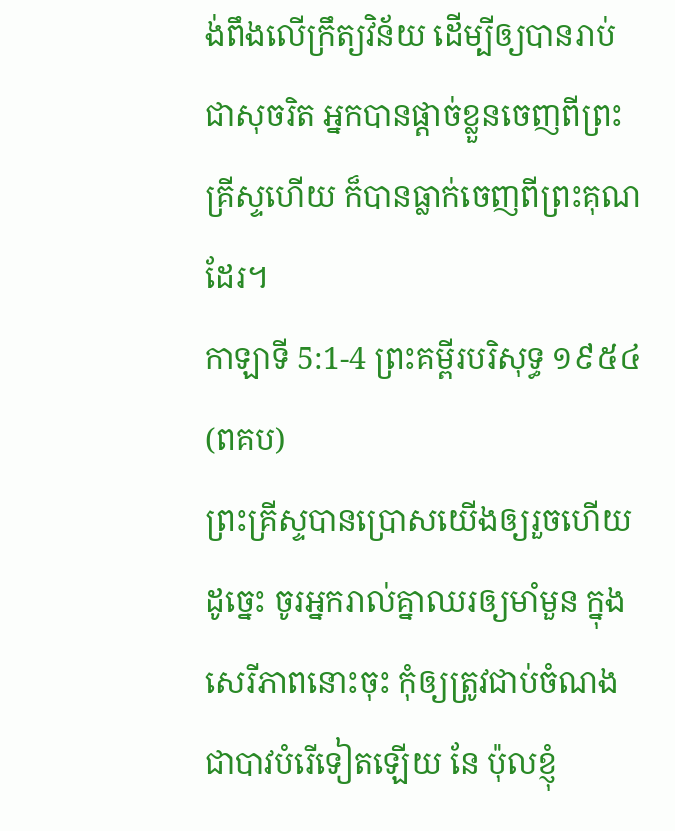ង់ពឹងលើក្រឹត្យវិន័យ ដើម្បីឲ្យបានរាប់ជាសុចរិត អ្នកបានផ្ដាច់ខ្លួនចេញពីព្រះគ្រីស្ទហើយ ក៏បានធ្លាក់ចេញពីព្រះគុណដែរ។
កាឡាទី 5:1-4 ព្រះគម្ពីរបរិសុទ្ធ ១៩៥៤ (ពគប)
ព្រះគ្រីស្ទបានប្រោសយើងឲ្យរួចហើយ ដូច្នេះ ចូរអ្នករាល់គ្នាឈរឲ្យមាំមួន ក្នុងសេរីភាពនោះចុះ កុំឲ្យត្រូវជាប់ចំណងជាបាវបំរើទៀតឡើយ នែ ប៉ុលខ្ញុំ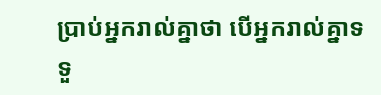ប្រាប់អ្នករាល់គ្នាថា បើអ្នករាល់គ្នាទទួ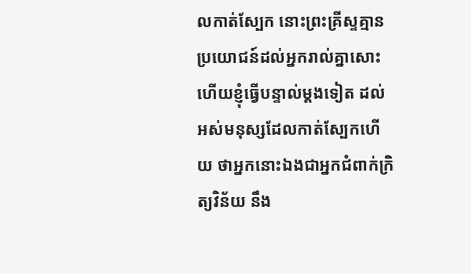លកាត់ស្បែក នោះព្រះគ្រីស្ទគ្មានប្រយោជន៍ដល់អ្នករាល់គ្នាសោះ ហើយខ្ញុំធ្វើបន្ទាល់ម្តងទៀត ដល់អស់មនុស្សដែលកាត់ស្បែកហើយ ថាអ្នកនោះឯងជាអ្នកជំពាក់ក្រិត្យវិន័យ នឹង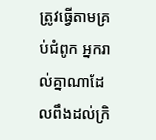ត្រូវធ្វើតាមគ្រប់ជំពូក អ្នករាល់គ្នាណាដែលពឹងដល់ក្រិ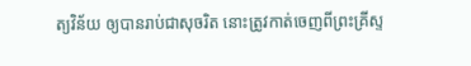ត្យវិន័យ ឲ្យបានរាប់ជាសុចរិត នោះត្រូវកាត់ចេញពីព្រះគ្រីស្ទ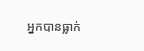អ្នកបានធ្លាក់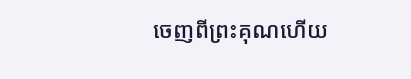ចេញពីព្រះគុណហើយ